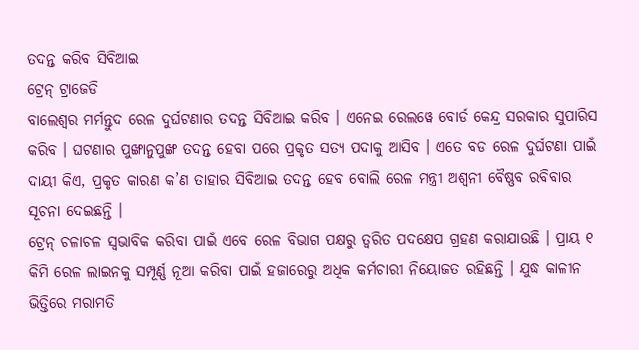ତଦନ୍ତ କରିବ ସିବିଆଇ
ଟ୍ରେନ୍ ଟ୍ରାଜେଡି
ବାଲେଶ୍ୱର ମର୍ମନ୍ତୁଦ ରେଳ ଦୁର୍ଘଟଣାର ତଦନ୍ତ ସିବିଆଇ କରିବ । ଏନେଇ ରେଲୱେ ବୋର୍ଡ କେନ୍ଦ୍ର ସରକାର ସୁପାରିସ କରିବ । ଘଟଣାର ପୁଙ୍ଖାନୁପୁଙ୍ଖ ତଦନ୍ତ ହେବା ପରେ ପ୍ରକୃତ ସତ୍ୟ ପଦାକୁ ଆସିବ । ଏତେ ବଡ ରେଳ ଦୁର୍ଘଟଣା ପାଇଁ ଦାୟୀ କିଏ, ପ୍ରକୃତ କାରଣ କ’ଣ ତାହାର ସିବିଆଇ ତଦନ୍ତ ହେବ ବୋଲି ରେଳ ମନ୍ତ୍ରୀ ଅଶ୍ୱନୀ ବୈଷ୍ଣବ ରବିବାର ସୂଚନା ଦେଇଛନ୍ତି ।
ଟ୍ରେନ୍ ଚଳାଚଳ ସ୍ୱଭାବିକ କରିବା ପାଇଁ ଏବେ ରେଳ ବିଭାଗ ପକ୍ଷରୁ ତ୍ୱରିତ ପଦକ୍ଷେପ ଗ୍ରହଣ କରାଯାଉଛି । ପ୍ରାୟ ୧ କିମି ରେଳ ଲାଇନକୁ ସମ୍ପୂର୍ଣ୍ଣ ନୂଆ କରିବା ପାଇଁ ହଜାରେରୁ ଅଧିକ କର୍ମଚାରୀ ନିୟୋଜତ ରହିଛନ୍ତି । ଯୁଦ୍ଧ କାଳୀନ ଭିତ୍ତିରେ ମରାମତି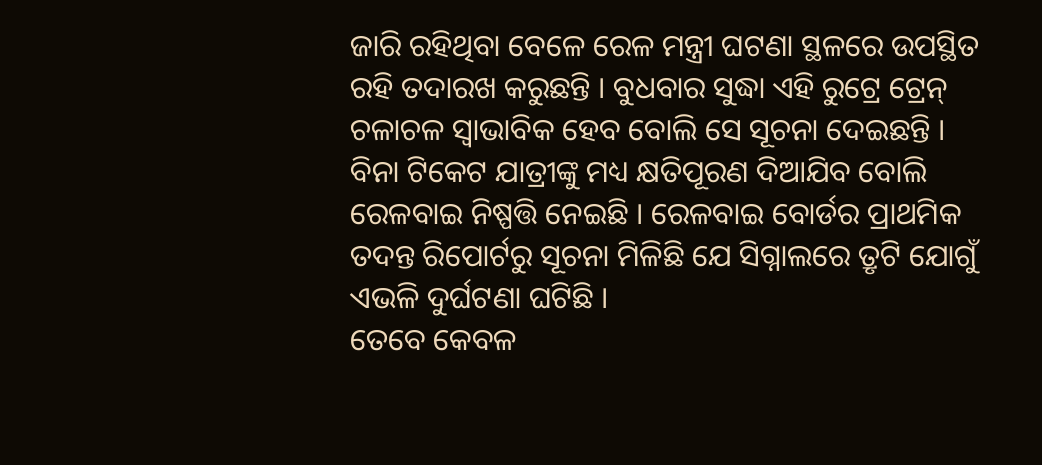ଜାରି ରହିଥିବା ବେଳେ ରେଳ ମନ୍ତ୍ରୀ ଘଟଣା ସ୍ଥଳରେ ଉପସ୍ଥିତ ରହି ତଦାରଖ କରୁଛନ୍ତି । ବୁଧବାର ସୁଦ୍ଧା ଏହି ରୁଟ୍ରେ ଟ୍ରେନ୍ ଚଳାଚଳ ସ୍ୱାଭାବିକ ହେବ ବୋଲି ସେ ସୂଚନା ଦେଇଛନ୍ତି । ବିନା ଟିକେଟ ଯାତ୍ରୀଙ୍କୁ ମଧ୍ୟ କ୍ଷତିପୂରଣ ଦିଆଯିବ ବୋଲି ରେଳବାଇ ନିଷ୍ପତ୍ତି ନେଇଛି । ରେଳବାଇ ବୋର୍ଡର ପ୍ରାଥମିକ ତଦନ୍ତ ରିପୋର୍ଟରୁ ସୂଚନା ମିଳିଛି ଯେ ସିଗ୍ନାଲରେ ତ୍ରୃଟି ଯୋଗୁଁ ଏଭଳି ଦୁର୍ଘଟଣା ଘଟିଛି ।
ତେବେ କେବଳ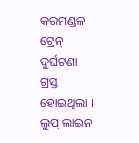କରମଣ୍ଡଳ ଟ୍ରେନ୍ ଦୁର୍ଘଟଣା ଗ୍ରସ୍ତ ହୋଇଥିଲା । ଲୁପ୍ ଲାଇନ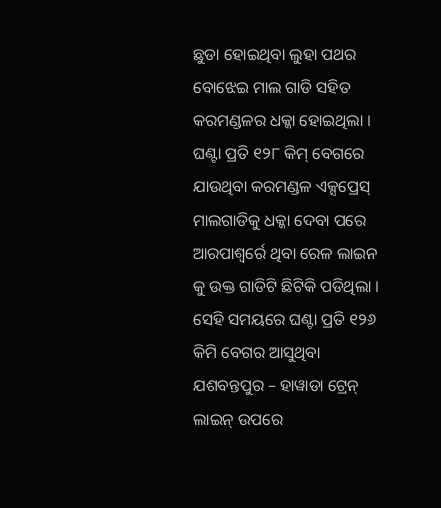ଛୁଡା ହୋଇଥିବା ଲୁହା ପଥର ବୋଝେଇ ମାଲ ଗାଡି ସହିତ କରମଣ୍ଡଳର ଧକ୍କା ହୋଇଥିଲା । ଘଣ୍ଟା ପ୍ରତି ୧୨୮ କିମ୍ ବେଗରେ ଯାଉଥିବା କରମଣ୍ଡଳ ଏକ୍ସପ୍ରେସ୍ ମାଲଗାଡିକୁ ଧକ୍କା ଦେବା ପରେ ଆରପାଶ୍ୱର୍ରେ ଥିବା ରେଳ ଲାଇନ କୁ ଉକ୍ତ ଗାଡିଟି ଛିଟିକି ପଡିଥିଲା । ସେହି ସମୟରେ ଘଣ୍ଟା ପ୍ରତି ୧୨୬ କିମି ବେଗର ଆସୁଥିବା ଯଶବନ୍ତପୁର – ହାୱାଡା ଟ୍ରେନ୍ ଲାଇନ୍ ଉପରେ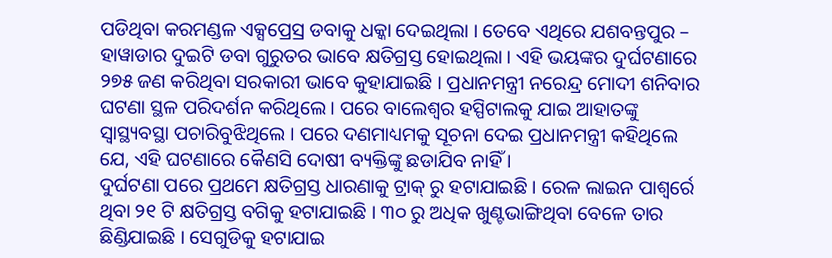ପଡିଥିବା କରମଣ୍ଡଳ ଏକ୍ସପ୍ରେସ୍ର ଡବାକୁ ଧକ୍କା ଦେଇଥିଲା । ତେବେ ଏଥିରେ ଯଶବନ୍ତପୁର – ହାୱାଡାର ଦୁଇଟି ଡବା ଗୁରୁତର ଭାବେ କ୍ଷତିଗ୍ରସ୍ତ ହୋଇଥିଲା । ଏହି ଭୟଙ୍କର ଦୁର୍ଘଟଣାରେ ୨୭୫ ଜଣ କରିଥିବା ସରକାରୀ ଭାବେ କୁହାଯାଇଛି । ପ୍ରଧାନମନ୍ତ୍ରୀ ନରେନ୍ଦ୍ର ମୋଦୀ ଶନିବାର ଘଟଣା ସ୍ଥଳ ପରିଦର୍ଶନ କରିଥିଲେ । ପରେ ବାଲେଶ୍ୱର ହସ୍ପିଟାଲକୁ ଯାଇ ଆହାତଙ୍କୁ ସ୍ୱାସ୍ଥ୍ୟବସ୍ଥା ପଚାରିବୁଝିଥିଲେ । ପରେ ଦଣମାଧ୍ୟମକୁ ସୂଚନା ଦେଇ ପ୍ରଧାନମନ୍ତ୍ରୀ କହିଥିଲେ ଯେ, ଏହି ଘଟଣାରେ କୈଣସି ଦୋଷୀ ବ୍ୟକ୍ତିଙ୍କୁ ଛଡାଯିବ ନାହିଁ ।
ଦୁର୍ଘଟଣା ପରେ ପ୍ରଥମେ କ୍ଷତିଗ୍ରସ୍ତ ଧାରଣାକୁ ଟ୍ରାକ୍ ରୁ ହଟାଯାଇଛି । ରେଳ ଲାଇନ ପାଶ୍ୱର୍ରେ ଥିବା ୨୧ ଟି କ୍ଷତିଗ୍ରସ୍ତ ବଗିକୁ ହଟାଯାଇଛି । ୩୦ ରୁ ଅଧିକ ଖୁଣ୍ଟଭାଙ୍ଗିଥିବା ବେଳେ ତାର ଛିଣ୍ଡିଯାଇଛି । ସେଗୁଡିକୁ ହଟାଯାଇ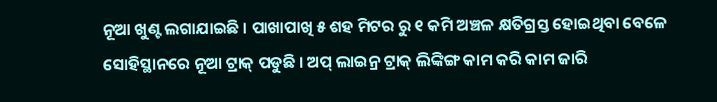ନୂଆ ଖୁଣ୍ଟ ଲଗାଯାଇଛି । ପାଖାପାଖି ୫ ଶହ ମିଟର ରୁ ୧ କମି ଅଞ୍ଚଳ କ୍ଷତିଗ୍ରସ୍ତ ହୋଇଥିବା ବେଳେ ସୋହିସ୍ଥାନରେ ନୂଆ ଟ୍ରାକ୍ ପଡୁଛି । ଅପ୍ ଲାଇନ୍ର ଟ୍ରାକ୍ ଲିଙ୍କିଙ୍ଗ କାମ କରି କାମ ଜାରି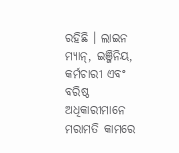ରହିଛି । ଲାଇନ ମ୍ୟାନ୍, ଇଞ୍ଜିନିୟ, କର୍ମଚାରୀ ଏବଂ ବରିଷ୍ଠ ଅଧିକାରୀମାନେ ମରାମତି କାମରେ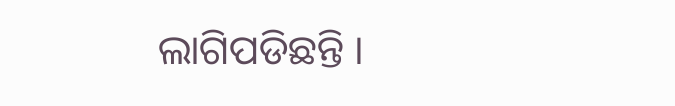ଲାଗିପଡିଛନ୍ତି ।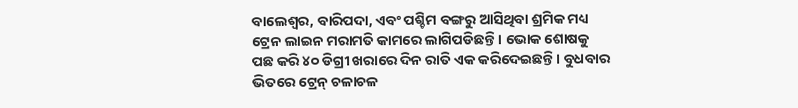ବାଲେଶ୍ୱର, ବାରିପଦା, ଏବଂ ପଶ୍ଚିମ ବଙ୍ଗରୁ ଆସିଥିବା ଶ୍ରମିକ ମଧ୍ୟ ଟ୍ରେନ ଲାଇନ ମରାମତି କାମରେ ଲାଗିପଡିଛନ୍ତି । ଭୋକ ଶୋଷକୁ ପଛ କରି ୪୦ ଡିଗ୍ରୀ ଖରାରେ ଦିନ ରାତି ଏକ କରିଦେଇଛନ୍ତି । ବୁଧବାର ଭିତରେ ଟ୍ରେନ୍ ଚଳାଚଳ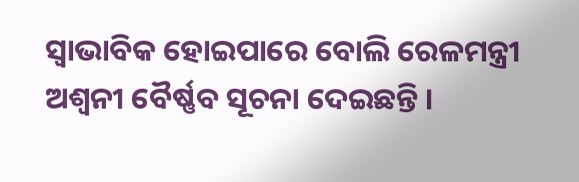ସ୍ୱାଭାବିକ ହୋଇପାରେ ବୋଲି ରେଳମନ୍ତ୍ରୀ ଅଶ୍ୱନୀ ବୈର୍ଷ୍ଣବ ସୂଚନା ଦେଇଛନ୍ତି ।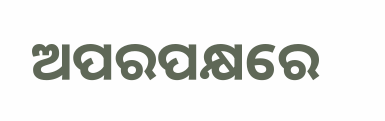ଅପରପକ୍ଷରେ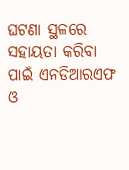ଘଟଣା ସ୍ଥଳରେ ସହାୟତା କରିବା ପାଇଁ ଏନଡିଆରଏଫ ଓ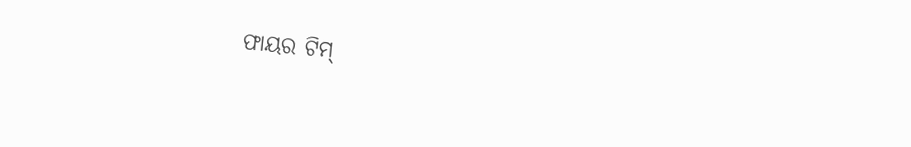ଫାୟର ଟିମ୍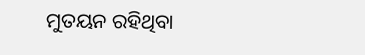ମୁତୟନ ରହିଥିବା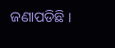ଜଣାପଡିଛି ।